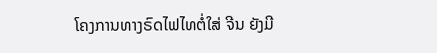ໂຄງການທາງຣົດໄຟໄທຕໍ່ໃສ່ ຈີນ ຍັງມີ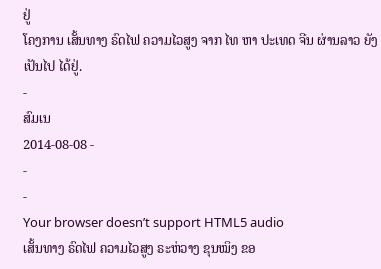ຢູ່
ໂຄງການ ເສັ້ນທາງ ຣົດໄຟ ຄວາມໄວສູງ ຈາກ ໄທ ຫາ ປະເທດ ຈີນ ຜ່ານລາວ ຍັງເປັນໄປ ໄດ້ຢູ່.
-
ສົມເນ
2014-08-08 -
-
-
Your browser doesn’t support HTML5 audio
ເສັ້ນທາງ ຣົດໄຟ ຄວາມໄວສູງ ຣະຫ່ວາງ ຂຸນໝິງ ຂອ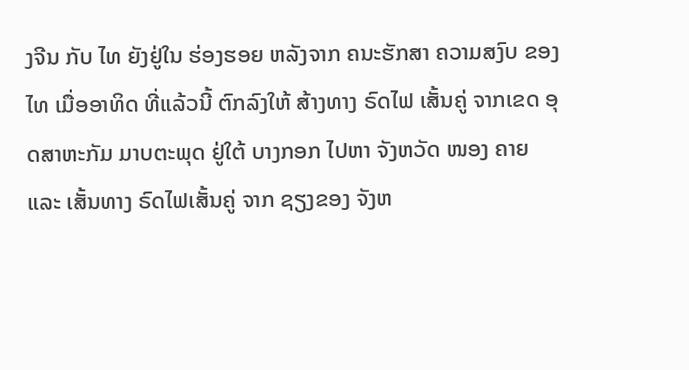ງຈີນ ກັບ ໄທ ຍັງຢູ່ໃນ ຮ່ອງຮອຍ ຫລັງຈາກ ຄນະຮັກສາ ຄວາມສງົບ ຂອງໄທ ເມື່ອອາທິດ ທີ່ແລ້ວນີ້ ຕົກລົງໃຫ້ ສ້າງທາງ ຣົດໄຟ ເສັ້ນຄູ່ ຈາກເຂດ ອຸດສາຫະກັມ ມາບຕະພຸດ ຢູ່ໃຕ້ ບາງກອກ ໄປຫາ ຈັງຫວັດ ໜອງ ຄາຍ ແລະ ເສັ້ນທາງ ຣົດໄຟເສັ້ນຄູ່ ຈາກ ຊຽງຂອງ ຈັງຫ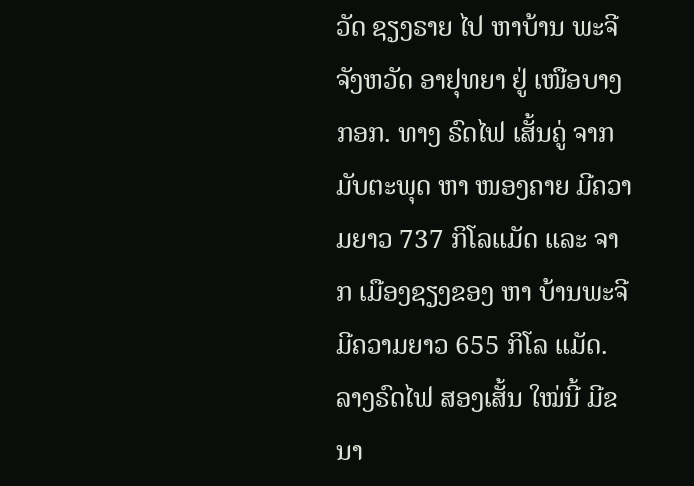ວັດ ຊຽງຣາຍ ໄປ ຫາບ້ານ ພະຈີ ຈັງຫວັດ ອາຢຸທຍາ ຢູ່ ເໜືອບາງກອກ. ທາງ ຣົດໄຟ ເສັ້ນຄູ່ ຈາກ ມັບຕະພຸດ ຫາ ໜອງຄາຍ ມີຄວາມຍາວ 737 ກິໂລແມັດ ແລະ ຈາກ ເມືອງຊຽງຂອງ ຫາ ບ້ານພະຈີ ມີຄວາມຍາວ 655 ກິໂລ ແມັດ. ລາງຣົດໄຟ ສອງເສັ້ນ ໃໝ່ນີ້ ມີຂນາ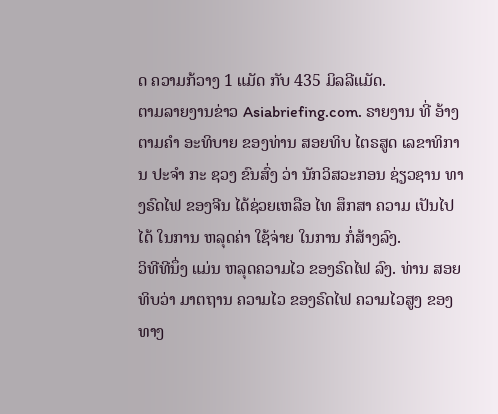ດ ຄວາມກ້ວາງ 1 ແມັດ ກັບ 435 ມິລລີແມັດ.
ຕາມລາຍງານຂ່າວ Asiabriefing.com. ຣາຍງານ ທີ່ ອ້າງຕາມຄໍາ ອະທິບາຍ ຂອງທ່ານ ສອຍທິບ ໄຕຣສູດ ເລຂາທິການ ປະຈໍາ ກະ ຊວງ ຂົນສົ່ງ ວ່າ ນັກວິສວະກອນ ຊ່ຽວຊານ ທາງຣົດໄຟ ຂອງຈີນ ໄດ້ຊ່ວຍເຫລືອ ໄທ ສຶກສາ ຄວາມ ເປັນໄປໄດ້ ໃນການ ຫລຸດຄ່າ ໃຊ້ຈ່າຍ ໃນການ ກໍ່ສ້າງລົງ.
ວິທີທີນຶ່ງ ແມ່ນ ຫລຸດຄວາມໄວ ຂອງຣົດໄຟ ລົງ. ທ່ານ ສອຍທິບວ່າ ມາຕຖານ ຄວາມໄວ ຂອງຣົດໄຟ ຄວາມໄວສູງ ຂອງ ທາງ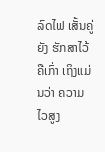ລົດໄຟ ເສັ້ນຄູ່ຍັງ ຮັກສາໄວ້ ຄືເກົ່າ ເຖິງແມ່ນວ່າ ຄວາມ ໄວສູງ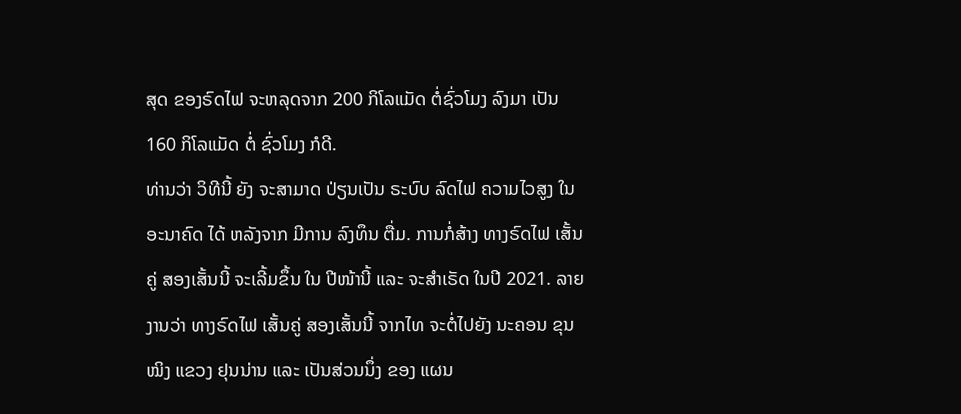ສຸດ ຂອງຣົດໄຟ ຈະຫລຸດຈາກ 200 ກິໂລແມັດ ຕໍ່ຊົ່ວໂມງ ລົງມາ ເປັນ 160 ກິໂລແມັດ ຕໍ່ ຊົ່ວໂມງ ກໍດີ.
ທ່ານວ່າ ວິທີນີ້ ຍັງ ຈະສາມາດ ປ່ຽນເປັນ ຣະບົບ ລົດໄຟ ຄວາມໄວສູງ ໃນ ອະນາຄົດ ໄດ້ ຫລັງຈາກ ມີການ ລົງທຶນ ຕື່ມ. ການກໍ່ສ້າງ ທາງຣົດໄຟ ເສັ້ນຄູ່ ສອງເສັ້ນນີ້ ຈະເລີ້ມຂຶ້ນ ໃນ ປີໜ້ານີ້ ແລະ ຈະສໍາເຣັດ ໃນປີ 2021. ລາຍງານວ່າ ທາງຣົດໄຟ ເສັ້ນຄູ່ ສອງເສັ້ນນີ້ ຈາກໄທ ຈະຕໍ່ໄປຍັງ ນະຄອນ ຂຸນໝິງ ແຂວງ ຢຸນນ່ານ ແລະ ເປັນສ່ວນນຶ່ງ ຂອງ ແຜນ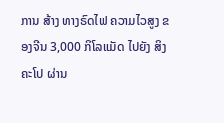ການ ສ້າງ ທາງຣົດໄຟ ຄວາມໄວສູງ ຂອງຈີນ 3,000 ກິໂລແມັດ ໄປຍັງ ສິງຄະໂປ ຜ່ານ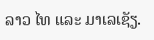ລາວ ໄທ ແລະ ມາເລເຊັຽ.